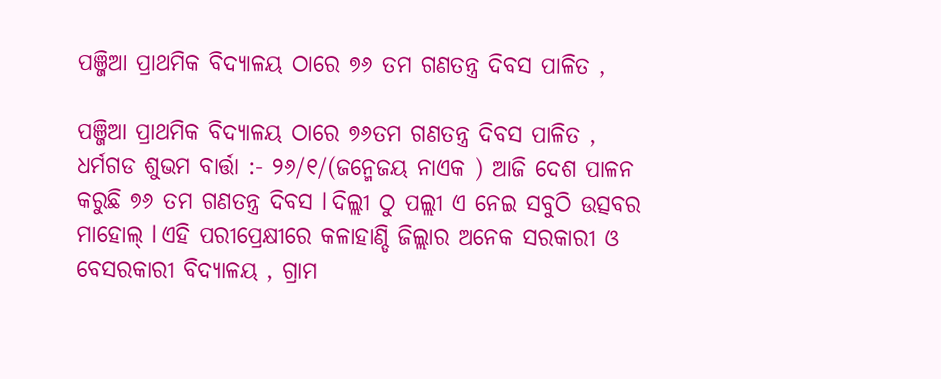ପଞ୍ଜିଆ ପ୍ରାଥମିକ ବିଦ୍ୟାଳୟ ଠାରେ ୭୬ ତମ ଗଣତନ୍ତ୍ର ଦିବସ ପାଳିତ ,

ପଞ୍ଜିଆ ପ୍ରାଥମିକ ବିଦ୍ୟାଳୟ ଠାରେ ୭୬ତମ ଗଣତନ୍ତ୍ର ଦିବସ ପାଳିତ ,
ଧର୍ମଗଡ ଶୁଭମ ବାର୍ତ୍ତା :- ୨୬/୧/(ଜନ୍ମେଜୟ ନାଏକ ) ଆଜି ଦେଶ ପାଳନ କରୁଛି ୭୬ ତମ ଗଣତନ୍ତ୍ର ଦିବସ l ଦିଲ୍ଲୀ ଠୁ ପଲ୍ଲୀ ଏ ନେଇ ସବୁଠି ଉତ୍ସବର ମାହୋଲ୍ l ଏହି ପରୀପ୍ରେକ୍ଷୀରେ କଳାହାଣ୍ଡି ଜିଲ୍ଲାର ଅନେକ ସରକାରୀ ଓ ବେସରକାରୀ ବିଦ୍ୟାଳୟ , ଗ୍ରାମ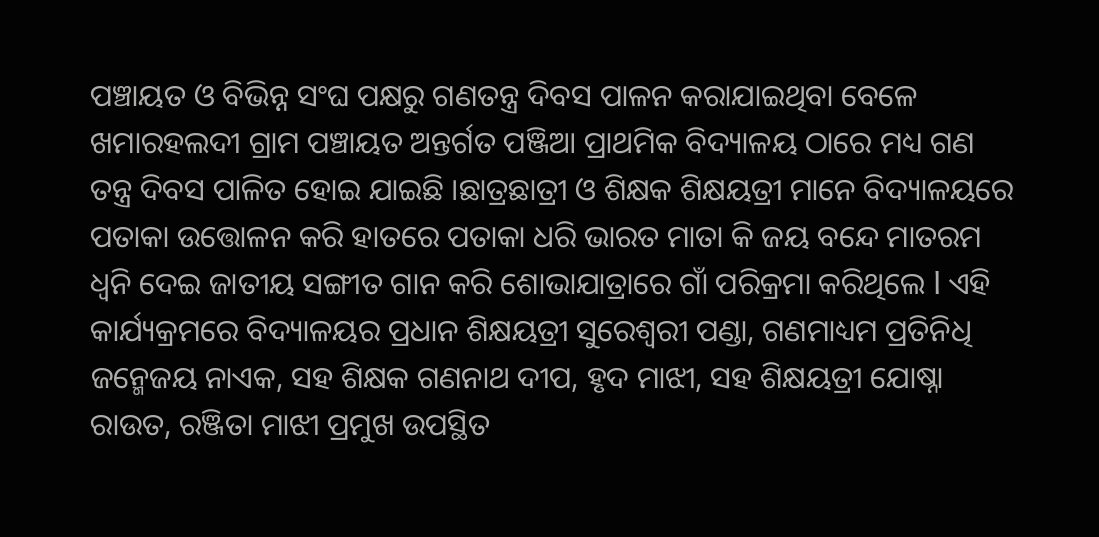ପଞ୍ଚାୟତ ଓ ବିଭିନ୍ନ ସଂଘ ପକ୍ଷରୁ ଗଣତନ୍ତ୍ର ଦିବସ ପାଳନ କରାଯାଇଥିବା ବେଳେ ଖମାରହଲଦୀ ଗ୍ରାମ ପଞ୍ଚାୟତ ଅନ୍ତର୍ଗତ ପଞ୍ଜିଆ ପ୍ରାଥମିକ ବିଦ୍ୟାଳୟ ଠାରେ ମଧ୍ୟ ଗଣ ତନ୍ତ୍ର ଦିବସ ପାଳିତ ହୋଇ ଯାଇଛି ।ଛାତ୍ରଛାତ୍ରୀ ଓ ଶିକ୍ଷକ ଶିକ୍ଷୟତ୍ରୀ ମାନେ ବିଦ୍ୟାଳୟରେ ପତାକା ଉତ୍ତୋଳନ କରି ହାତରେ ପତାକା ଧରି ଭାରତ ମାତା କି ଜୟ ବନ୍ଦେ ମାତରମ ଧ୍ଵନି ଦେଇ ଜାତୀୟ ସଙ୍ଗୀତ ଗାନ କରି ଶୋଭାଯାତ୍ରାରେ ଗାଁ ପରିକ୍ରମା କରିଥିଲେ l ଏହି କାର୍ଯ୍ୟକ୍ରମରେ ବିଦ୍ୟାଳୟର ପ୍ରଧାନ ଶିକ୍ଷୟତ୍ରୀ ସୁରେଶ୍ଵରୀ ପଣ୍ଡା, ଗଣମାଧ୍ୟମ ପ୍ରତିନିଧି ଜନ୍ମେଜୟ ନାଏକ, ସହ ଶିକ୍ଷକ ଗଣନାଥ ଦୀପ, ହୃଦ ମାଝୀ, ସହ ଶିକ୍ଷୟତ୍ରୀ ଯୋଷ୍ନା ରାଉତ, ରଞ୍ଜିତା ମାଝୀ ପ୍ରମୁଖ ଉପସ୍ଥିତ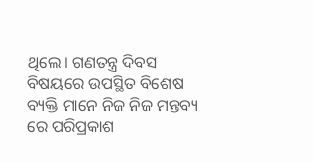ଥିଲେ। ଗଣତନ୍ତ୍ର ଦିବସ ବିଷୟରେ ଉପସ୍ଥିତ ବିଶେଷ ବ୍ୟକ୍ତି ମାନେ ନିଜ ନିଜ ମନ୍ତବ୍ୟ ରେ ପରିପ୍ରକାଶ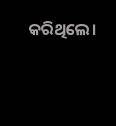କରିଥିଲେ।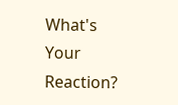What's Your Reaction?